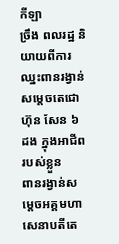កីឡា
ច្រឹង ពលរដ្ឋ និយាយពីការឈ្នះពានរង្វាន់សម្ដេចតេជោ ហ៊ុន សែន ៦ ដង ក្នុងអាជីពរបស់ខ្លួន
ពានរង្វាន់សម្ដេចអគ្គមហាសេនាបតីតេ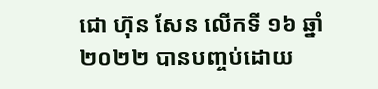ជោ ហ៊ុន សែន លើកទី ១៦ ឆ្នាំ ២០២២ បានបញ្ចប់ដោយ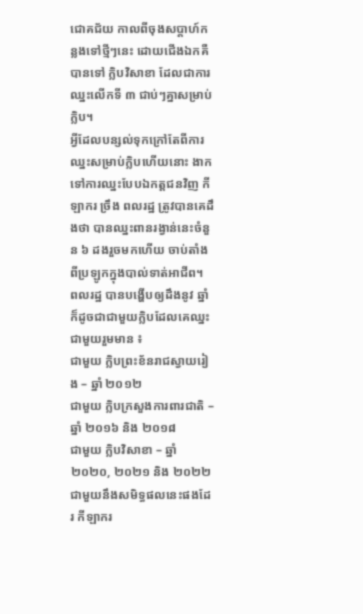ជោគជ័យ កាលពីចុងសប្ដាហ៍កន្លងទៅថ្មីៗនេះ ដោយជើងឯកគឺបានទៅ ក្លិបវិសាខា ដែលជាការឈ្នះលើកទី ៣ ជាប់ៗគ្នាសម្រាប់ក្លិប។
អ្វីដែលបន្សល់ទុកក្រៅតែពីការឈ្នះសម្រាប់ក្លិបហើយនោះ ងាកទៅការឈ្នះបែបឯកត្តជនវិញ កីឡាករ ច្រឹង ពលរដ្ឋ ត្រូវបានគេដឹងថា បានឈ្នះពានរង្វាន់នេះចំនួន ៦ ដងរួចមកហើយ ចាប់តាំងពីប្រឡូកក្នុងបាល់ទាត់អាជីព។
ពលរដ្ឋ បានបង្ហើបឲ្យដឹងនូវ ឆ្នាំ ក៏ដូចជាជាមួយក្លិបដែលគេឈ្នះជាមួយរួមមាន ៖
ជាមួយ ក្លិបព្រះខ័នរាជស្វាយរៀង – ឆ្នាំ ២០១២
ជាមួយ ក្លិបក្រសួងការពារជាតិ – ឆ្នាំ ២០១៦ និង ២០១៨
ជាមួយ ក្លិបវិសាខា – ឆ្នាំ ២០២០, ២០២១ និង ២០២២
ជាមួយនឹងសមិទ្ធផលនេះផងដែរ កីឡាករ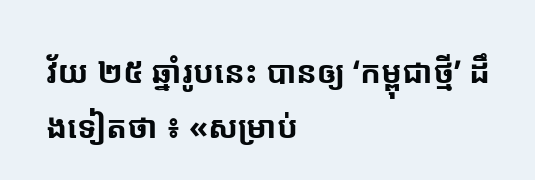វ័យ ២៥ ឆ្នាំរូបនេះ បានឲ្យ ‘កម្ពុជាថ្មី’ ដឹងទៀតថា ៖ «សម្រាប់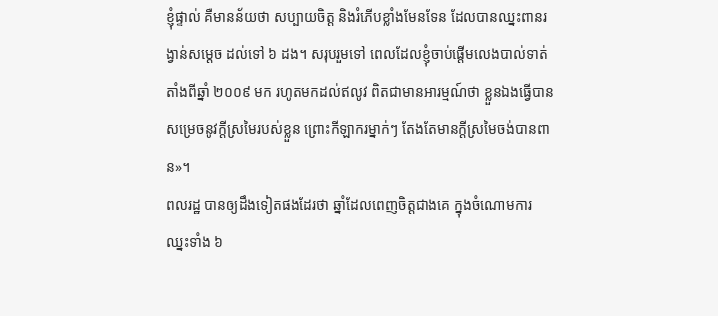ខ្ញុំផ្ទាល់ គឺមានន័យថា សប្បាយចិត្ត និងរំភើបខ្លាំងមែនទែន ដែលបានឈ្នះពានរង្វាន់សម្ដេច ដល់ទៅ ៦ ដង។ សរុបរួមទៅ ពេលដែលខ្ញុំចាប់ផ្ដើមលេងបាល់ទាត់តាំងពីឆ្នាំ ២០០៩ មក រហូតមកដល់ឥលូវ ពិតជាមានអារម្មណ៍ថា ខ្លួនឯងធ្វើបានសម្រេចនូវក្ដីស្រមៃរបស់ខ្លួន ព្រោះកីឡាករម្នាក់ៗ តែងតែមានក្ដីស្រមៃចង់បានពាន»។
ពលរដ្ឋ បានឲ្យដឹងទៀតផងដែរថា ឆ្នាំដែលពេញចិត្តជាងគេ ក្នុងចំណោមការឈ្នះទាំង ៦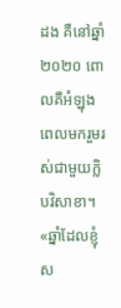ដង គឺនៅឆ្នាំ ២០២០ ពោលគឺអំឡុងពេលមករួមរស់ជាមួយក្លិបវិសាខា។ «ឆ្នាំដែលខ្ញុំស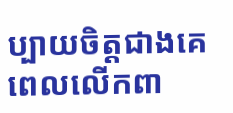ប្បាយចិត្តជាងគេពេលលើកពា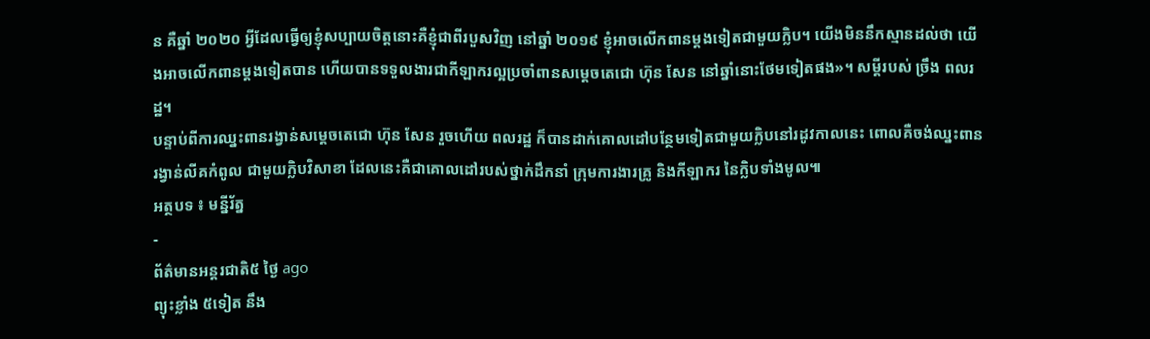ន គឺឆ្នាំ ២០២០ អ្វីដែលធ្វើឲ្យខ្ញុំសប្បាយចិត្តនោះគឺខ្ញុំជាពីរបួសវិញ នៅឆ្នាំ ២០១៩ ខ្ញុំអាចលើកពានម្ដងទៀតជាមួយក្លិប។ យើងមិននឹកស្មានដល់ថា យើងអាចលើកពានម្ដងទៀតបាន ហើយបានទទួលងារជាកីឡាករល្អប្រចាំពានសម្ដេចតេជោ ហ៊ុន សែន នៅឆ្នាំនោះថែមទៀតផង»។ សម្ដីរបស់ ច្រឹង ពលរដ្ឋ។
បន្ទាប់ពីការឈ្នះពានរង្វាន់សម្ដេចតេជោ ហ៊ុន សែន រួចហើយ ពលរដ្ឋ ក៏បានដាក់គោលដៅបន្ថែមទៀតជាមួយក្លិបនៅរដូវកាលនេះ ពោលគឺចង់ឈ្នះពានរង្វាន់លីគកំពូល ជាមួយក្លិបវិសាខា ដែលនេះគឺជាគោលដៅរបស់ថ្នាក់ដឹកនាំ ក្រុមការងារគ្រូ និងកីឡាករ នៃក្លិបទាំងមូល៕
អត្ថបទ ៖ មន្នីរ័ត្ន
-
ព័ត៌មានអន្ដរជាតិ៥ ថ្ងៃ ago
ព្យុះខ្លាំង ៥ទៀត នឹង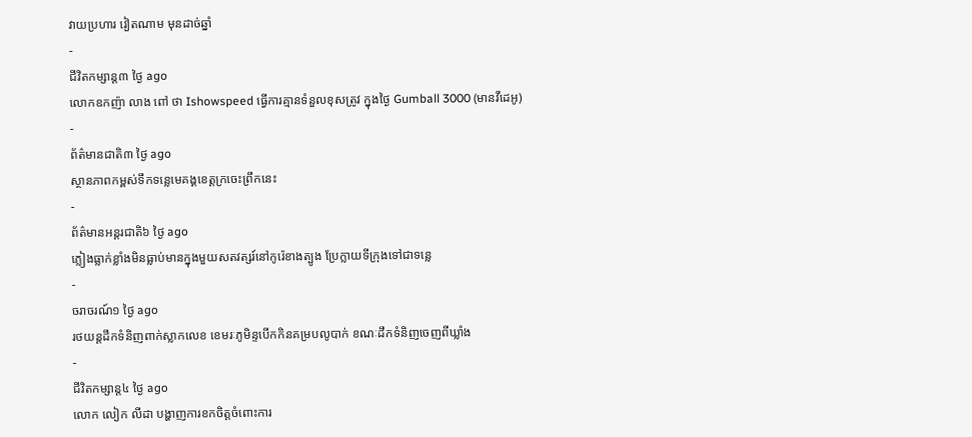វាយប្រហារ វៀតណាម មុនដាច់ឆ្នាំ
-
ជីវិតកម្សាន្ដ៣ ថ្ងៃ ago
លោកឧកញ៉ា លាង ពៅ ថា Ishowspeed ធ្វើការគ្មានទំនួលខុសត្រូវ ក្នុងថ្ងៃ Gumball 3000 (មានវីដេអូ)
-
ព័ត៌មានជាតិ៣ ថ្ងៃ ago
ស្ថានភាពកម្ពស់ទឹកទន្លេមេគង្គខេត្តក្រចេះព្រឹកនេះ
-
ព័ត៌មានអន្ដរជាតិ៦ ថ្ងៃ ago
ភ្លៀងធ្លាក់ខ្លាំងមិនធ្លាប់មានក្នុងមួយសតវត្សរ៍នៅកូរ៉េខាងត្បូង ប្រែក្លាយទីក្រុងទៅជាទន្លេ
-
ចរាចរណ៍១ ថ្ងៃ ago
រថយន្តដឹកទំនិញពាក់ស្លាកលេខ ខេមរៈភូមិន្ទបើកកិនគម្របលូបាក់ ខណៈដឹកទំនិញចេញពីឃ្លាំង
-
ជីវិតកម្សាន្ដ៤ ថ្ងៃ ago
លោក លៀក លីដា បង្ហាញការខកចិត្តចំពោះការ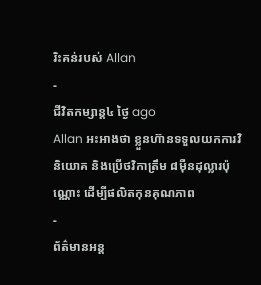រិះគន់របស់ Allan
-
ជីវិតកម្សាន្ដ៤ ថ្ងៃ ago
Allan អះអាងថា ខ្លួនហ៊ានទទួលយកការវិនិយោគ និងប្រើថវិកាត្រឹម ៨មុឺនដុល្លារប៉ុណ្ណោះ ដើម្បីផលិតកុនគុណភាព
-
ព័ត៌មានអន្ដ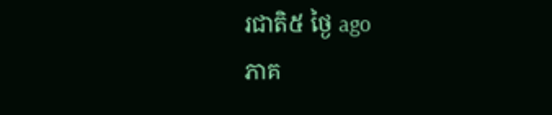រជាតិ៥ ថ្ងៃ ago
ភាគ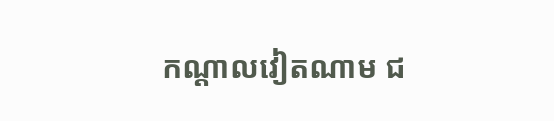កណ្តាលវៀតណាម ជ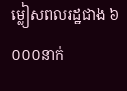ម្លៀសពលរដ្ឋជាង ៦ ០០០នាក់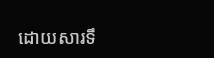ដោយសារទឹ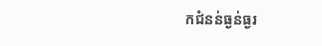កជំនន់ធ្ងន់ធ្ងរ